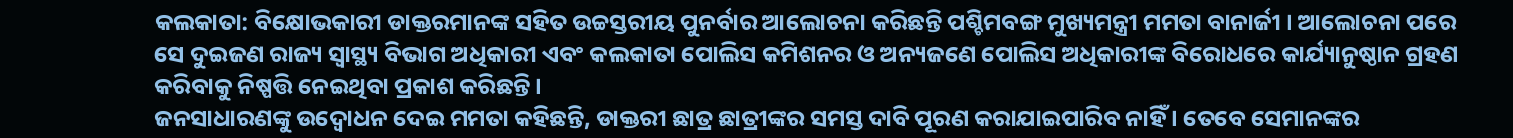କଲକାତା: ବିକ୍ଷୋଭକାରୀ ଡାକ୍ତରମାନଙ୍କ ସହିତ ଉଚ୍ଚସ୍ତରୀୟ ପୁନର୍ବାର ଆଲୋଚନା କରିଛନ୍ତି ପଶ୍ଚିମବଙ୍ଗ ମୁଖ୍ୟମନ୍ତ୍ରୀ ମମତା ବାନାର୍ଜୀ । ଆଲୋଚନା ପରେ ସେ ଦୁଇଜଣ ରାଜ୍ୟ ସ୍ୱାସ୍ଥ୍ୟ ବିଭାଗ ଅଧିକାରୀ ଏବଂ କଲକାତା ପୋଲିସ କମିଶନର ଓ ଅନ୍ୟଜଣେ ପୋଲିସ ଅଧିକାରୀଙ୍କ ବିରୋଧରେ କାର୍ଯ୍ୟାନୁଷ୍ଠାନ ଗ୍ରହଣ କରିବାକୁ ନିଷ୍ପତ୍ତି ନେଇଥିବା ପ୍ରକାଶ କରିଛନ୍ତି ।
ଜନସାଧାରଣଙ୍କୁ ଉଦ୍ବୋଧନ ଦେଇ ମମତା କହିଛନ୍ତି, ଡାକ୍ତରୀ ଛାତ୍ର ଛାତ୍ରୀଙ୍କର ସମସ୍ତ ଦାବି ପୂରଣ କରାଯାଇପାରିବ ନାହିଁ । ତେବେ ସେମାନଙ୍କର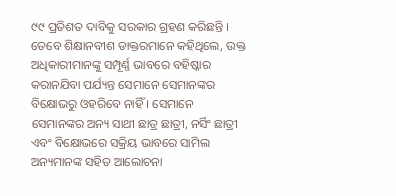୯୯ ପ୍ରତିଶତ ଦାବିକୁ ସରକାର ଗ୍ରହଣ କରିଛନ୍ତି । ତେବେ ଶିକ୍ଷାନବୀଶ ଡାକ୍ତରମାନେ କହିଥିଲେ, ଉକ୍ତ ଅଧିକାରୀମାନଙ୍କୁ ସମ୍ପୂର୍ଣ୍ଣ ଭାବରେ ବହିଷ୍କାର କରାନଯିବା ପର୍ଯ୍ୟନ୍ତ ସେମାନେ ସେମାନଙ୍କର ବିକ୍ଷୋଭରୁ ଓହରିବେ ନାହିଁ । ସେମାନେ ସେମାନଙ୍କର ଅନ୍ୟ ସାଥୀ ଛାତ୍ର ଛାତ୍ରୀ, ନର୍ସିଂ ଛାତ୍ରୀ ଏବଂ ବିକ୍ଷୋଭରେ ସକ୍ରିୟ ଭାବରେ ସାମିଲ ଅନ୍ୟମାନଙ୍କ ସହିତ ଆଲୋଚନା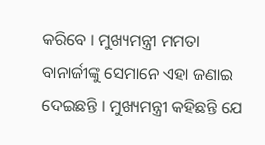କରିବେ । ମୁଖ୍ୟମନ୍ତ୍ରୀ ମମତା ବାନାର୍ଜୀଙ୍କୁ ସେମାନେ ଏହା ଜଣାଇ ଦେଇଛନ୍ତି । ମୁଖ୍ୟମନ୍ତ୍ରୀ କହିଛନ୍ତି ଯେ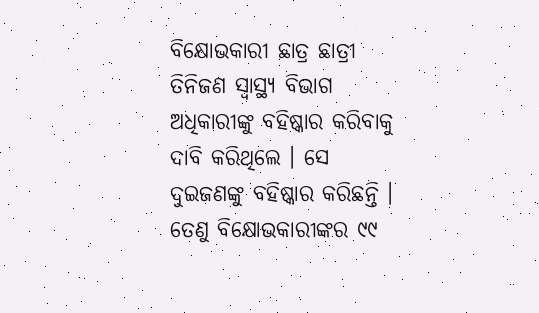ବିକ୍ଷୋଭକାରୀ ଛାତ୍ର ଛାତ୍ରୀ ତିନିଜଣ ସ୍ୱାସ୍ଥ୍ୟ ବିଭାଗ ଅଧିକାରୀଙ୍କୁ ବହିଷ୍କାର କରିବାକୁ ଦାବି କରିଥିଲେ । ସେ ଦୁଇଜଣଙ୍କୁ ବହିଷ୍କାର କରିଛନ୍ତି । ତେଣୁ ବିକ୍ଷୋଭକାରୀଙ୍କର ୯୯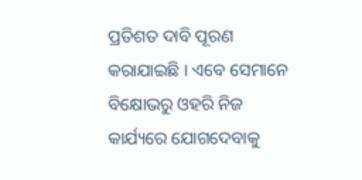ପ୍ରତିଶତ ଦାବି ପୂରଣ କରାଯାଇଛି । ଏବେ ସେମାନେ ବିକ୍ଷୋଭରୁ ଓହରି ନିଜ କାର୍ଯ୍ୟରେ ଯୋଗଦେବାକୁ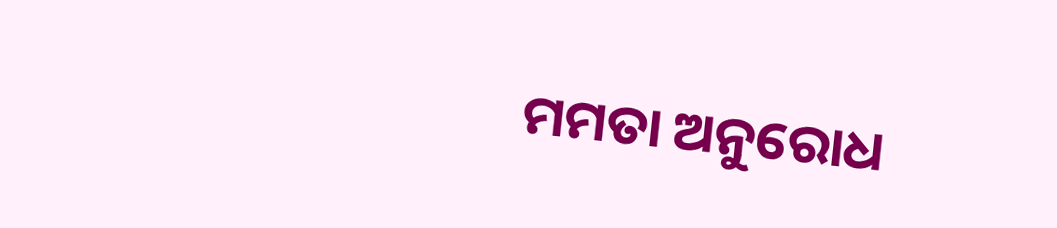ମମତା ଅନୁରୋଧ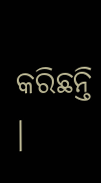କରିଛନ୍ତି ।